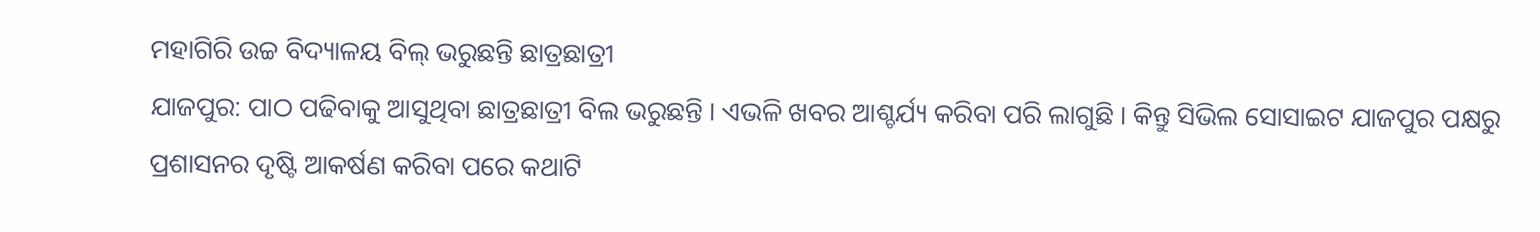ମହାଗିରି ଉଚ୍ଚ ବିଦ୍ୟାଳୟ ବିଲ୍ ଭରୁଛନ୍ତି ଛାତ୍ରଛାତ୍ରୀ
ଯାଜପୁର: ପାଠ ପଢିବାକୁ ଆସୁଥିବା ଛାତ୍ରଛାତ୍ରୀ ବିଲ ଭରୁଛନ୍ତି । ଏଭଳି ଖବର ଆଶ୍ଚର୍ଯ୍ୟ କରିବା ପରି ଲାଗୁଛି । କିନ୍ତୁ ସିଭିଲ ସୋସାଇଟ ଯାଜପୁର ପକ୍ଷରୁ ପ୍ରଶାସନର ଦୃଷ୍ଟି ଆକର୍ଷଣ କରିବା ପରେ କଥାଟି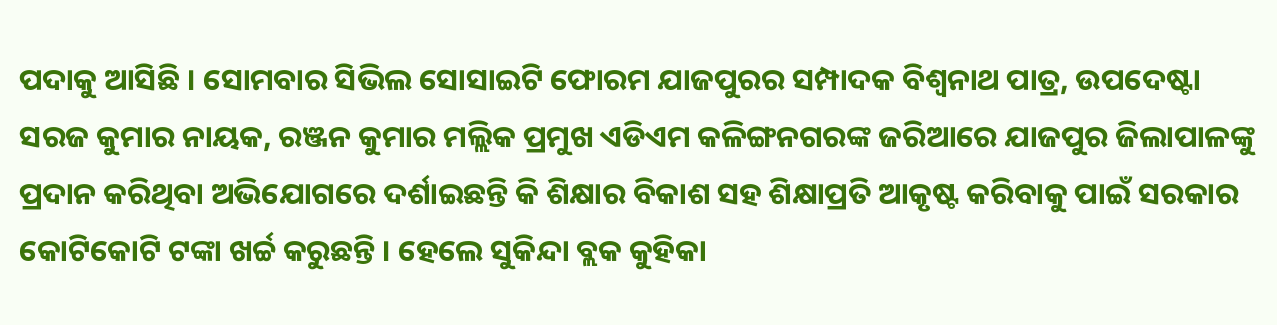ପଦାକୁ ଆସିଛି । ସୋମବାର ସିଭିଲ ସୋସାଇଟି ଫୋରମ ଯାଜପୁରର ସମ୍ପାଦକ ବିଶ୍ୱନାଥ ପାତ୍ର, ଉପଦେଷ୍ଟା ସରଜ କୁମାର ନାୟକ, ରଞ୍ଜନ କୁମାର ମଲ୍ଲିକ ପ୍ରମୁଖ ଏଡିଏମ କଳିଙ୍ଗନଗରଙ୍କ ଜରିଆରେ ଯାଜପୁର ଜିଲାପାଳଙ୍କୁ ପ୍ରଦାନ କରିଥିବା ଅଭିଯୋଗରେ ଦର୍ଶାଇଛନ୍ତି କି ଶିକ୍ଷାର ବିକାଶ ସହ ଶିକ୍ଷାପ୍ରତି ଆକୃଷ୍ଟ କରିବାକୁ ପାଇଁ ସରକାର କୋଟିକୋଟି ଟଙ୍କା ଖର୍ଚ୍ଚ କରୁଛନ୍ତି । ହେଲେ ସୁକିନ୍ଦା ବ୍ଲକ କୁହିକା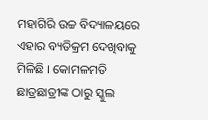ମହାଗିରି ଉଚ୍ଚ ବିଦ୍ୟାଳୟରେ ଏହାର ବ୍ୟତିକ୍ରମ ଦେଖିବାକୁ ମିଳିଛି । କୋମଳମତି ଛାତ୍ରଛାତ୍ରୀଙ୍କ ଠାରୁ ସ୍କୁଲ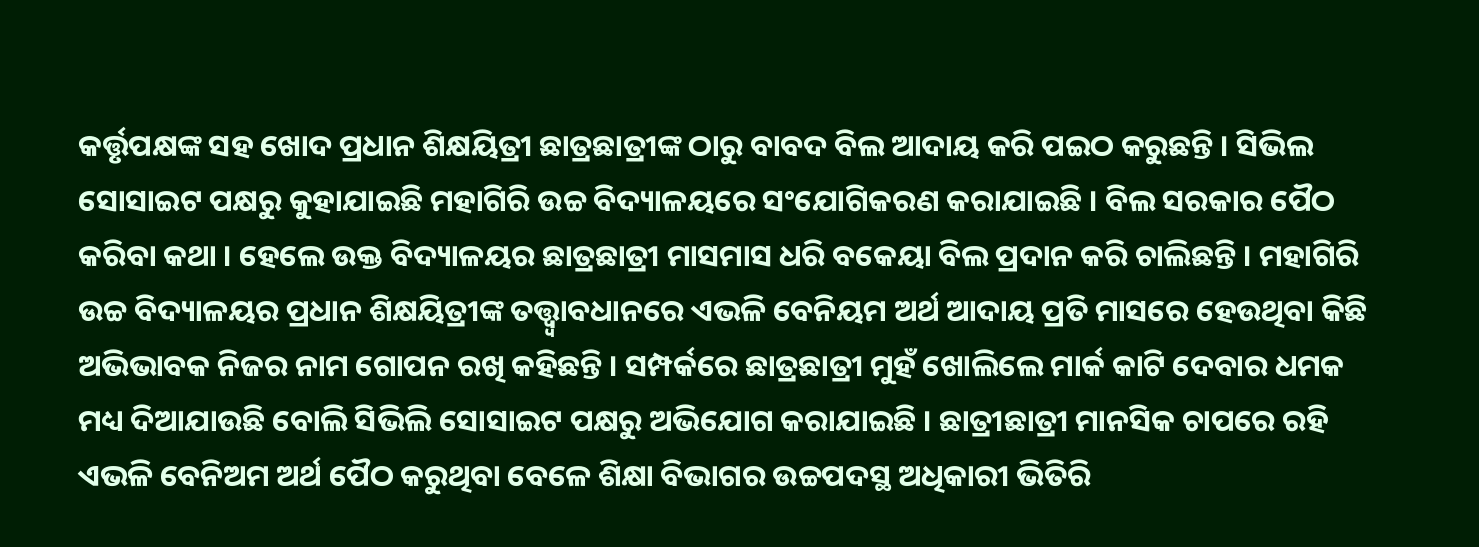କର୍ତ୍ତୃପକ୍ଷଙ୍କ ସହ ଖୋଦ ପ୍ରଧାନ ଶିକ୍ଷୟିତ୍ରୀ ଛାତ୍ରଛାତ୍ରୀଙ୍କ ଠାରୁ ବାବଦ ବିଲ ଆଦାୟ କରି ପଇଠ କରୁଛନ୍ତି । ସିଭିଲ ସୋସାଇଟ ପକ୍ଷରୁ କୁହାଯାଇଛି ମହାଗିରି ଉଚ୍ଚ ବିଦ୍ୟାଳୟରେ ସଂଯୋଗିକରଣ କରାଯାଇଛି । ବିଲ ସରକାର ପୈଠ କରିବା କଥା । ହେଲେ ଉକ୍ତ ବିଦ୍ୟାଳୟର ଛାତ୍ରଛାତ୍ରୀ ମାସମାସ ଧରି ବକେୟା ବିଲ ପ୍ରଦାନ କରି ଚାଲିଛନ୍ତି । ମହାଗିରି ଉଚ୍ଚ ବିଦ୍ୟାଳୟର ପ୍ରଧାନ ଶିକ୍ଷୟିତ୍ରୀଙ୍କ ତତ୍ତ୍ୱ୍ୱାବଧାନରେ ଏଭଳି ବେନିୟମ ଅର୍ଥ ଆଦାୟ ପ୍ରତି ମାସରେ ହେଉଥିବା କିଛି ଅଭିଭାବକ ନିଜର ନାମ ଗୋପନ ରଖି କହିଛନ୍ତି । ସମ୍ପର୍କରେ ଛାତ୍ରଛାତ୍ରୀ ମୁହଁ ଖୋଲିଲେ ମାର୍କ କାଟି ଦେବାର ଧମକ ମଧ୍ୟ ଦିଆଯାଉଛି ବୋଲି ସିଭିଲି ସୋସାଇଟ ପକ୍ଷରୁ ଅଭିଯୋଗ କରାଯାଇଛି । ଛାତ୍ରୀଛାତ୍ରୀ ମାନସିକ ଚାପରେ ରହି ଏଭଳି ବେନିଅମ ଅର୍ଥ ପୈଠ କରୁଥିବା ବେଳେ ଶିକ୍ଷା ବିଭାଗର ଉଚ୍ଚପଦସ୍ଥ ଅଧିକାରୀ ଭିତିରି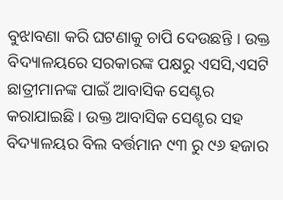ବୁଝାବଣା କରି ଘଟଣାକୁ ଚାପି ଦେଉଛନ୍ତି । ଉକ୍ତ ବିଦ୍ୟାଳୟରେ ସରକାରଙ୍କ ପକ୍ଷରୁ ଏସସି,ଏସଟି ଛାତ୍ରୀମାନଙ୍କ ପାଇଁ ଆବାସିକ ସେଣ୍ଟର କରାଯାଇଛି । ଉକ୍ତ ଆବାସିକ ସେଣ୍ଟର ସହ ବିଦ୍ୟାଳୟର ବିଲ ବର୍ତ୍ତମାନ ୯୩ ରୁ ୯୬ ହଜାର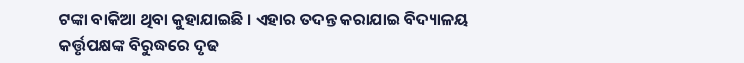ଟଙ୍କା ବାକିଆ ଥିବା କୁହାଯାଇଛି । ଏହାର ତଦନ୍ତ କରାଯାଇ ବିଦ୍ୟାଳୟ କର୍ତ୍ତୃପକ୍ଷଙ୍କ ବିରୁଦ୍ଧରେ ଦୃଢ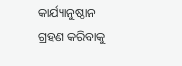କାର୍ଯ୍ୟାନୁଷ୍ଠାନ ଗ୍ରହଣ କରିବାକୁ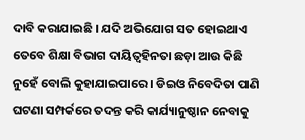ଦାବି କରାଯାଇଛି । ଯଦି ଅଭିଯୋଗ ସତ ହୋଇଥାଏ ତେବେ ଶିକ୍ଷା ବିଭାଗ ଦାୟିତ୍ୱହିନତା ଛଡ଼ା ଆଉ କିଛି ନୁହେଁ ବୋଲି କୁହାଯାଇପାରେ । ଡିଇଓ ନିବେଦିତା ପାଣି ଘଟଣା ସମ୍ପର୍କରେ ତଦନ୍ତ କରି କାର୍ଯ୍ୟାନୁଷ୍ଠାନ ନେବାକୁ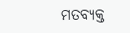ମତବ୍ୟକ୍ତ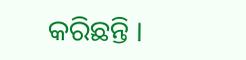କରିଛନ୍ତି ।